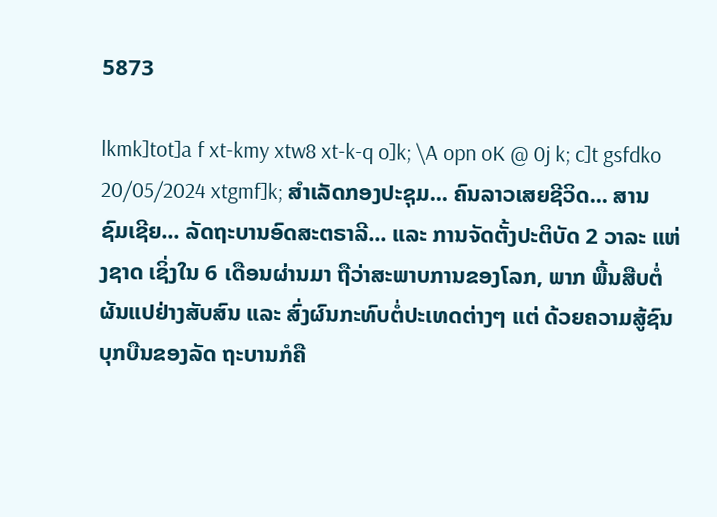5873

lkmk]tot]a f xt-kmy xtw8 xt-k-q o]k; \A opn oK @ 0j k; c]t gsfdko 20/05/2024 xtgmf]k; ສຳເລັດກອງປະຊຸມ... ຄົນລາວເສຍຊີວິດ... ສານຊົມເຊີຍ... ລັດຖະບານອົດສະຕຣາລີ... ແລະ ການຈັດຕັ້ງປະຕິບັດ 2 ວາລະ ແຫ່ງຊາດ ເຊິ່ງໃນ 6 ເດືອນຜ່ານມາ ຖືວ່າສະພາບການຂອງໂລກ, ພາກ ພື້ນສືບຕໍ່ຜັນແປຢ່າງສັບສົນ ແລະ ສົ່ງຜົນກະທົບຕໍ່ປະເທດຕ່າງໆ ແຕ່ ດ້ວຍຄວາມສູ້ຊົນບຸກບືນຂອງລັດ ຖະບານກໍຄື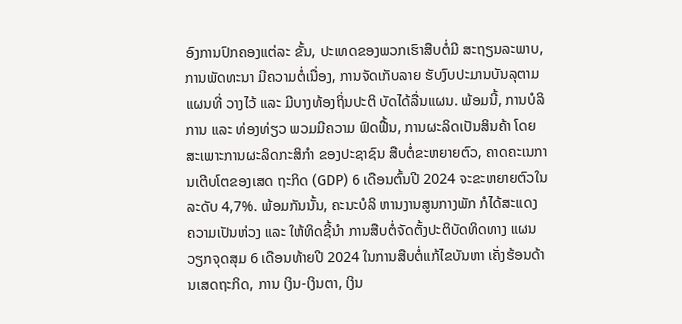ອົງການປົກຄອງແຕ່ລະ ຂັ້ນ, ປະເທດຂອງພວກເຮົາສືບຕໍ່ມີ ສະຖຽນລະພາບ, ການພັດທະນາ ມີຄວາມຕໍ່ເນື່ອງ, ການຈັດເກັບລາຍ ຮັບງົບປະມານບັນລຸຕາມແຜນທີ່ ວາງໄວ້ ແລະ ມີບາງທ້ອງຖິ່ນປະຕິ ບັດໄດ້ລື່ນແຜນ. ພ້ອມນີ້, ການບໍລິ ການ ແລະ ທ່ອງທ່ຽວ ພວມມີຄວາມ ຟົດຟື້ນ, ການຜະລິດເປັນສິນຄ້າ ໂດຍສະເພາະການຜະລິດກະສິກໍາ ຂອງປະຊາຊົນ ສືບຕໍ່ຂະຫຍາຍຕົວ, ຄາດຄະເນການເຕີບໂຕຂອງເສດ ຖະກິດ (GDP) 6 ເດືອນຕົ້ນປີ 2024 ຈະຂະຫຍາຍຕົວໃນລະດັບ 4,7%. ພ້ອມກັນນັ້ນ, ຄະນະບໍລິ ຫານງານສູນກາງພັກ ກໍໄດ້ສະແດງ ຄວາມເປັນຫ່ວງ ແລະ ໃຫ້ທິດຊີ້ນໍາ ການສືບຕໍ່ຈັດຕັ້ງປະຕິບັດທິດທາງ ແຜນວຽກຈຸດສຸມ 6 ເດືອນທ້າຍປີ 2024 ໃນການສືບຕໍ່ແກ້ໄຂບັນຫາ ເຄັ່ງຮ້ອນດ້ານເສດຖະກິດ, ການ ເງິນ-ເງິນຕາ, ເງິນ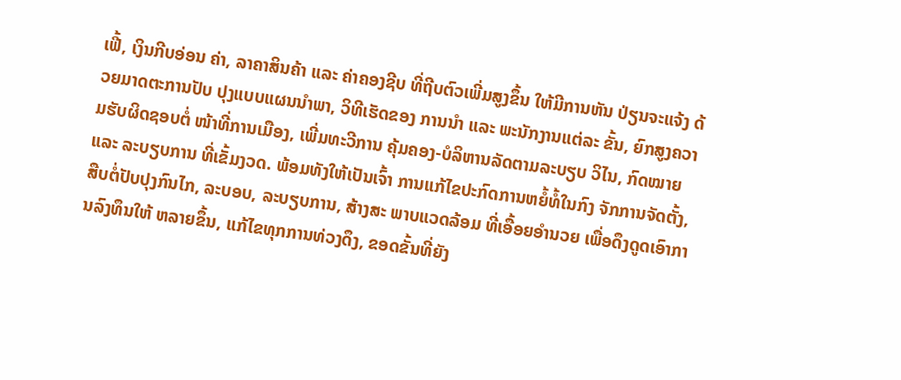ເຟີ້, ເງິນກີບອ່ອນ ຄ່າ, ລາຄາສິນຄ້າ ແລະ ຄ່າຄອງຊີບ ທີ່ຖີບຕົວເພີ່ມສູງຂຶ້ນ ໃຫ້ມີການຫັນ ປ່ຽນຈະແຈ້ງ ດ້ວຍມາດຕະການປັບ ປຸງແບບແຜນນໍາພາ, ວິທີເຮັດຂອງ ການນໍາ ແລະ ພະນັກງານແຕ່ລະ ຂັ້ນ, ຍົກສູງຄວາມຮັບຜິດຊອບຕໍ່ ໜ້າທີ່ການເມືອງ, ເພີ່ມທະວີການ ຄຸ້ມຄອງ-ບໍລິຫານລັດຕາມລະບຽບ ວິໄນ, ກົດໝາຍ ແລະ ລະບຽບການ ທີ່ເຂັ້ມງວດ. ພ້ອມທັງໃຫ້ເປັນເຈົ້າ ການແກ້ໄຂປະກົດການຫຍໍ້ທໍ້ໃນກົງ ຈັກການຈັດຕັ້ງ, ສືບຕໍ່ປັບປຸງກົນໄກ, ລະບອບ, ລະບຽບການ, ສ້າງສະ ພາບແວດລ້ອມ ທີ່ເອື້ອຍອໍານວຍ ເພື່ອດຶງດູດເອົາການລົງທຶນໃຫ້ ຫລາຍຂຶ້ນ, ແກ້ໄຂທຸກການທ່ວງດຶງ, ຂອດຂັ້ນທີ່ຍັງ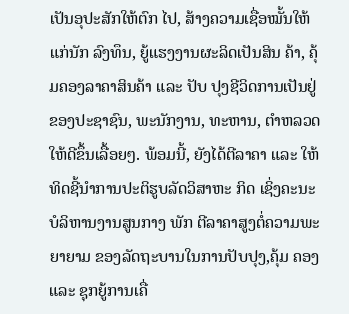ເປັນອຸປະສັກໃຫ້ຕົກ ໄປ, ສ້າງຄວາມເຊື່ອໝັ້ນໃຫ້ແກ່ນັກ ລົງທຶນ, ຍູ້ແຮງງານຜະລິດເປັນສິນ ຄ້າ, ຄຸ້ມຄອງລາຄາສິນຄ້າ ແລະ ປັບ ປຸງຊີວິດການເປັນຢູ່ຂອງປະຊາຊົນ, ພະນັກງານ, ທະຫານ, ຕໍາຫລວດ ໃຫ້ດີຂຶ້ນເລື້ອຍໆ. ພ້ອມນີ້, ຍັງໄດ້ຕີລາຄາ ແລະ ໃຫ້ ທິດຊີ້ນໍາການປະຕິຮູບລັດວິສາຫະ ກິດ ເຊິ່ງຄະນະບໍລິຫານງານສູນກາງ ພັກ ຕີລາຄາສູງຕໍ່ຄວາມພະຍາຍາມ ຂອງລັດຖະບານໃນການປັບປຸງ,ຄຸ້ມ ຄອງ ແລະ ຊຸກຍູ້ການເຄື່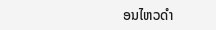ອນໄຫວດໍາ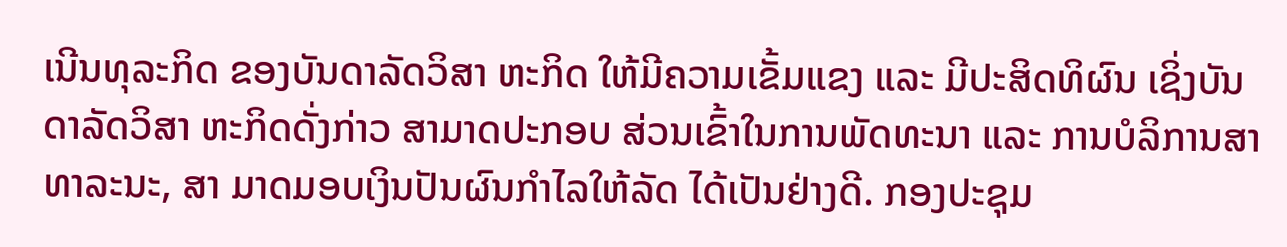ເນີນທຸລະກິດ ຂອງບັນດາລັດວິສາ ຫະກິດ ໃຫ້ມີຄວາມເຂັ້ມແຂງ ແລະ ມີປະສິດທິຜົນ ເຊິ່ງບັນດາລັດວິສາ ຫະກິດດັ່ງກ່າວ ສາມາດປະກອບ ສ່ວນເຂົ້າໃນການພັດທະນາ ແລະ ການບໍລິການສາທາລະນະ, ສາ ມາດມອບເງິນປັນຜົນກໍາໄລໃຫ້ລັດ ໄດ້ເປັນຢ່າງດີ. ກອງປະຊຸມ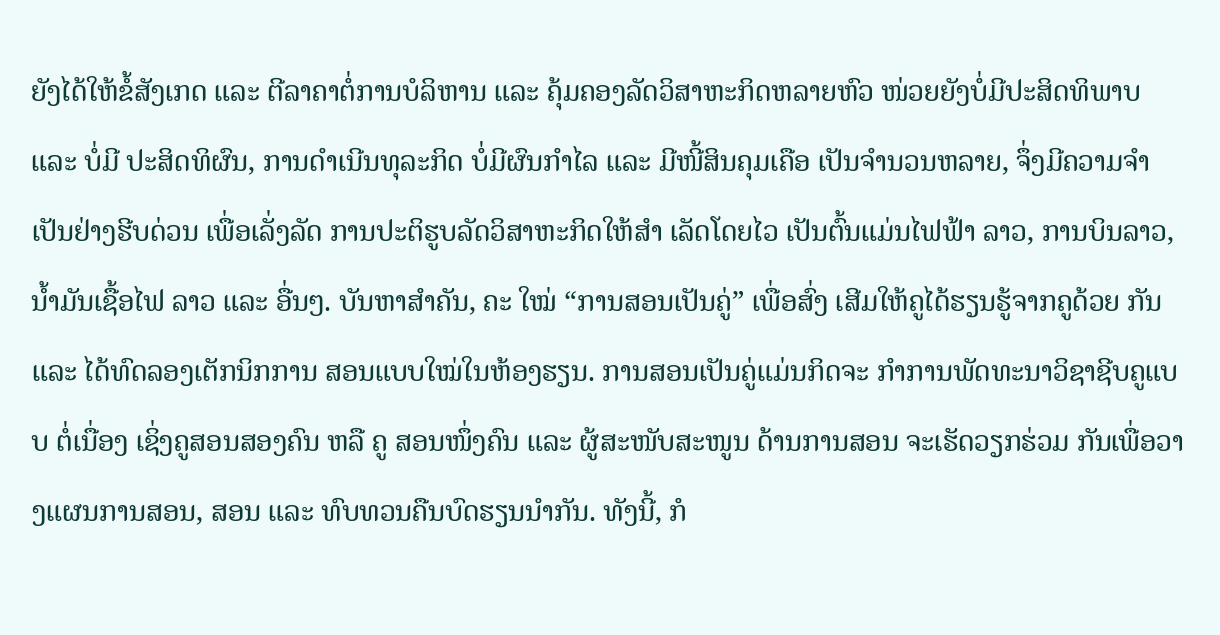ຍັງໄດ້ໃຫ້ຂໍ້ສັງເກດ ແລະ ຕີລາຄາຕໍ່ການບໍລິຫານ ແລະ ຄຸ້ມຄອງລັດວິສາຫະກິດຫລາຍຫົວ ໜ່ວຍຍັງບໍ່ມີປະສິດທິພາບ ແລະ ບໍ່ມີ ປະສິດທິຜົນ, ການດຳເນີນທຸລະກິດ ບໍ່ມີຜົນກຳໄລ ແລະ ມີໜີ້ສິນຄຸມເຄືອ ເປັນຈໍານວນຫລາຍ, ຈຶ່ງມີຄວາມຈຳ ເປັນຢ່າງຮີບດ່ວນ ເພື່ອເລັ່ງລັດ ການປະຕິຮູບລັດວິສາຫະກິດໃຫ້ສໍາ ເລັດໂດຍໄວ ເປັນຕົ້ນແມ່ນໄຟຟ້າ ລາວ, ການບິນລາວ, ນໍ້າມັນເຊື້ອໄຟ ລາວ ແລະ ອື່ນໆ. ບັນຫາສໍາຄັນ, ຄະ ໃໝ່ “ການສອນເປັນຄູ່” ເພື່ອສົ່ງ ເສີມໃຫ້ຄູໄດ້ຮຽນຮູ້ຈາກຄູດ້ວຍ ກັນ ແລະ ໄດ້ທົດລອງເຕັກນິກການ ສອນແບບໃໝ່ໃນຫ້ອງຮຽນ. ການສອນເປັນຄູ່ແມ່ນກິດຈະ ກໍາການພັດທະນາວິຊາຊີບຄູແບບ ຕໍ່ເນື່ອງ ເຊິ່ງຄູສອນສອງຄົນ ຫລື ຄູ ສອນໜຶ່ງຄົນ ແລະ ຜູ້ສະໜັບສະໜູນ ດ້ານການສອນ ຈະເຮັດວຽກຮ່ວມ ກັນເພື່ອວາງແຜນການສອນ, ສອນ ແລະ ທົບທວນຄືນບົດຮຽນນຳກັນ. ທັງນີ້, ກໍ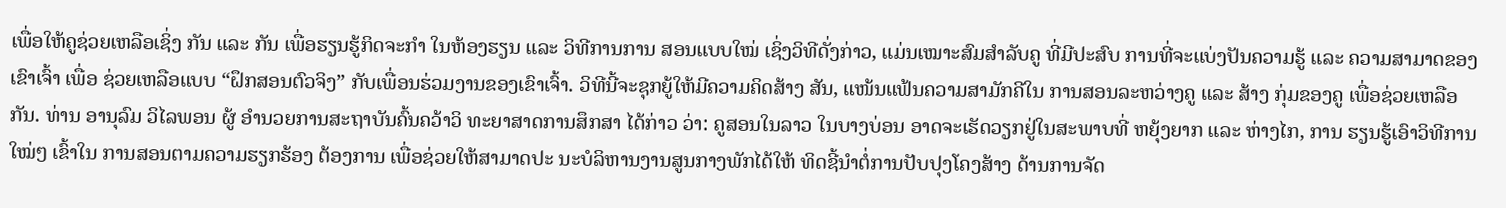ເພື່ອໃຫ້ຄູຊ່ວຍເຫລືອເຊິ່ງ ກັນ ແລະ ກັນ ເພື່ອຮຽນຮູ້ກິດຈະກຳ ໃນຫ້ອງຮຽນ ແລະ ວິທີການການ ສອນແບບໃໝ່ ເຊິ່ງວິທີດັ່ງກ່າວ, ແມ່ນເໝາະສົມສໍາລັບຄູ ທີ່ມີປະສົບ ການທີ່ຈະແບ່ງປັນຄວາມຮູ້ ແລະ ຄວາມສາມາດຂອງເຂົາເຈົ້າ ເພື່ອ ຊ່ວຍເຫລືອແບບ “ຝຶກສອນຕົວຈິງ” ກັບເພື່ອນຮ່ວມງານຂອງເຂົາເຈົ້າ. ວິທີນີ້ຈະຊຸກຍູ້ໃຫ້ມີຄວາມຄິດສ້າງ ສັນ, ແໜ້ນແຟ້ນຄວາມສາມັກຄີໃນ ການສອນລະຫວ່າງຄູ ແລະ ສ້າງ ກຸ່ມຂອງຄູ ເພື່ອຊ່ວຍເຫລືອກັນ. ທ່ານ ອານຸລົມ ວິໄລພອນ ຜູ້ ອຳນວຍການສະຖາບັນຄົ້ນຄວ້າວິ ທະຍາສາດການສຶກສາ ໄດ້ກ່າວ ວ່າ: ຄູສອນໃນລາວ ໃນບາງບ່ອນ ອາດຈະເຮັດວຽກຢູ່ໃນສະພາບທີ່ ຫຍຸ້ງຍາກ ແລະ ຫ່າງໄກ, ການ ຮຽນຮູ້ເອົາວິທີການໃໝ່ໆ ເຂົ້າໃນ ການສອນຕາມຄວາມຮຽກຮ້ອງ ຕ້ອງການ ເພື່ອຊ່ວຍໃຫ້ສາມາດປະ ນະບໍລິຫານງານສູນກາງພັກໄດ້ໃຫ້ ທິດຊີ້ນໍາຕໍ່ການປັບປຸງໂຄງສ້າງ ດ້ານການຈັດ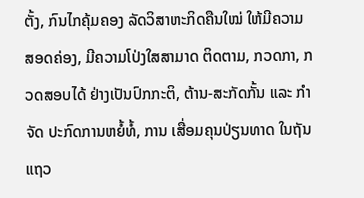ຕັ້ງ, ກົນໄກຄຸ້ມຄອງ ລັດວິສາຫະກິດຄືນໃໝ່ ໃຫ້ມີຄວາມ ສອດຄ່ອງ, ມີຄວາມໂປ່ງໃສສາມາດ ຕິດຕາມ, ກວດກາ, ກວດສອບໄດ້ ຢ່າງເປັນປົກກະຕິ, ຕ້ານ-ສະກັດກັ້ນ ແລະ ກໍາຈັດ ປະກົດການຫຍໍ້ທໍ້, ການ ເສື່ອມຄຸນປ່ຽນທາດ ໃນຖັນແຖວ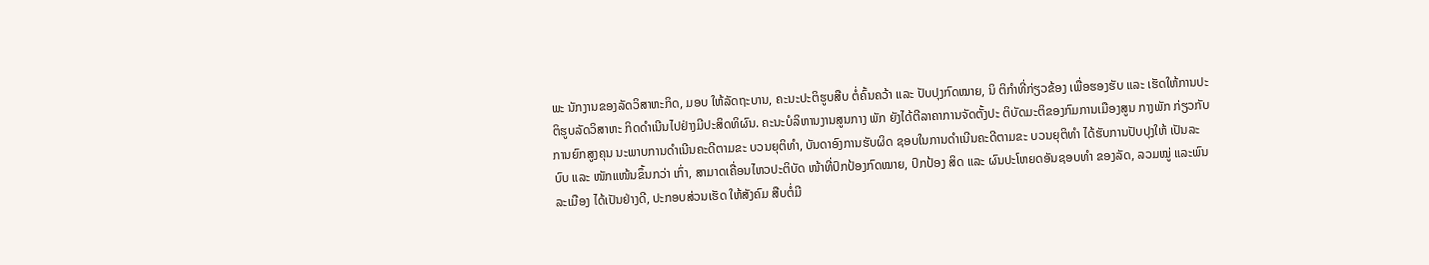ພະ ນັກງານຂອງລັດວິສາຫະກິດ, ມອບ ໃຫ້ລັດຖະບານ, ຄະນະປະຕິຮູບສືບ ຕໍ່ຄົ້ນຄວ້າ ແລະ ປັບປຸງກົດໝາຍ, ນິ ຕິກໍາທີ່ກ່ຽວຂ້ອງ ເພື່ອຮອງຮັບ ແລະ ເຮັດໃຫ້ການປະຕິຮູບລັດວິສາຫະ ກິດດໍາເນີນໄປຢ່າງມີປະສິດທິຜົນ. ຄະນະບໍລິຫານງານສູນກາງ ພັກ ຍັງໄດ້ຕີລາຄາການຈັດຕັ້ງປະ ຕິບັດມະຕິຂອງກົມການເມືອງສູນ ກາງພັກ ກ່ຽວກັບການຍົກສູງຄຸນ ນະພາບການດໍາເນີນຄະດີຕາມຂະ ບວນຍຸຕິທໍາ, ບັນດາອົງການຮັບຜິດ ຊອບໃນການດຳເນີນຄະດີຕາມຂະ ບວນຍຸຕິທໍາ ໄດ້ຮັບການປັບປຸງໃຫ້ ເປັນລະບົບ ແລະ ໜັກແໜ້ນຂຶ້ນກວ່າ ເກົ່າ, ສາມາດເຄື່ອນໄຫວປະຕິບັດ ໜ້າທີ່ປົກປ້ອງກົດໝາຍ, ປົກປ້ອງ ສິດ ແລະ ຜົນປະໂຫຍດອັນຊອບທໍາ ຂອງລັດ, ລວມໝູ່ ແລະພົນລະເມືອງ ໄດ້ເປັນຢ່າງດີ, ປະກອບສ່ວນເຮັດ ໃຫ້ສັງຄົມ ສືບຕໍ່ມີ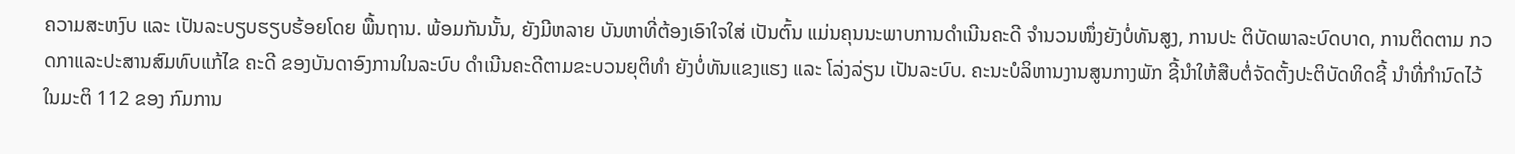ຄວາມສະຫງົບ ແລະ ເປັນລະບຽບຮຽບຮ້ອຍໂດຍ ພື້ນຖານ. ພ້ອມກັນນັ້ນ, ຍັງມີຫລາຍ ບັນຫາທີ່ຕ້ອງເອົາໃຈໃສ່ ເປັນຕົ້ນ ແມ່ນຄຸນນະພາບການດຳເນີນຄະດີ ຈໍານວນໜຶ່ງຍັງບໍ່ທັນສູງ, ການປະ ຕິບັດພາລະບົດບາດ, ການຕິດຕາມ ກວດກາແລະປະສານສົມທົບແກ້ໄຂ ຄະດີ ຂອງບັນດາອົງການໃນລະບົບ ດຳເນີນຄະດີຕາມຂະບວນຍຸຕິທຳ ຍັງບໍ່ທັນແຂງແຮງ ແລະ ໂລ່ງລ່ຽນ ເປັນລະບົບ. ຄະນະບໍລິຫານງານສູນກາງພັກ ຊີ້ນໍາໃຫ້ສືບຕໍ່ຈັດຕັ້ງປະຕິບັດທິດຊີ້ ນໍາທີ່ກໍານົດໄວ້ ໃນມະຕິ 112 ຂອງ ກົມການ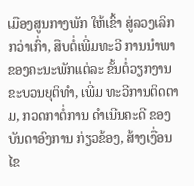ເມືອງສູນກາງພັກ ໃຫ້ເຂົ້າ ສູ່ລວງເລິກກວ່າເກົ່າ, ສືບຕໍ່ເພີ່ມທະວີ ການນໍາພາຂອງຄະນະພັກແຕ່ລະ ຂັ້ນຕໍ່ວຽກງານຂະບວນຍຸຕິທໍາ, ເພີ່ມ ທະວີການຕິດຕາມ, ກວດກາຕໍ່ການ ດໍາເນີນຄະດີ ຂອງບັນດາອົງການ ກ່ຽວຂ້ອງ, ສ້າງເງື່ອນໄຂ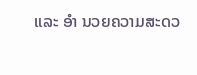ແລະ ອໍາ ນວຍຄວາມສະດວ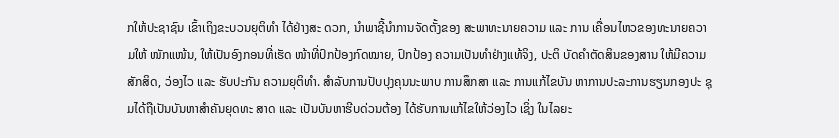ກໃຫ້ປະຊາຊົນ ເຂົ້າເຖິງຂະບວນຍຸຕິທຳ ໄດ້ຢ່າງສະ ດວກ, ນໍາພາຊີ້ນໍາການຈັດຕັ້ງຂອງ ສະພາທະນາຍຄວາມ ແລະ ການ ເຄື່ອນໄຫວຂອງທະນາຍຄວາມໃຫ້ ໜັກແໜ້ນ, ໃຫ້ເປັນອົງກອນທີ່ເຮັດ ໜ້າທີ່ປົກປ້ອງກົດໝາຍ, ປົກປ້ອງ ຄວາມເປັນທໍາຢ່າງແທ້ຈິງ, ປະຕິ ບັດຄໍາຕັດສິນຂອງສານ ໃຫ້ມີຄວາມ ສັກສິດ, ວ່ອງໄວ ແລະ ຮັບປະກັນ ຄວາມຍຸຕິທໍາ. ສຳລັບການປັບປຸງຄຸນນະພາບ ການສຶກສາ ແລະ ການແກ້ໄຂບັນ ຫາການປະລະການຮຽນກອງປະ ຊຸມໄດ້ຖືເປັນບັນຫາສໍາຄັນຍຸດທະ ສາດ ແລະ ເປັນບັນຫາຮີບດ່ວນຕ້ອງ ໄດ້ຮັບການແກ້ໄຂໃຫ້ວ່ອງໄວ ເຊິ່ງ ໃນໄລຍະ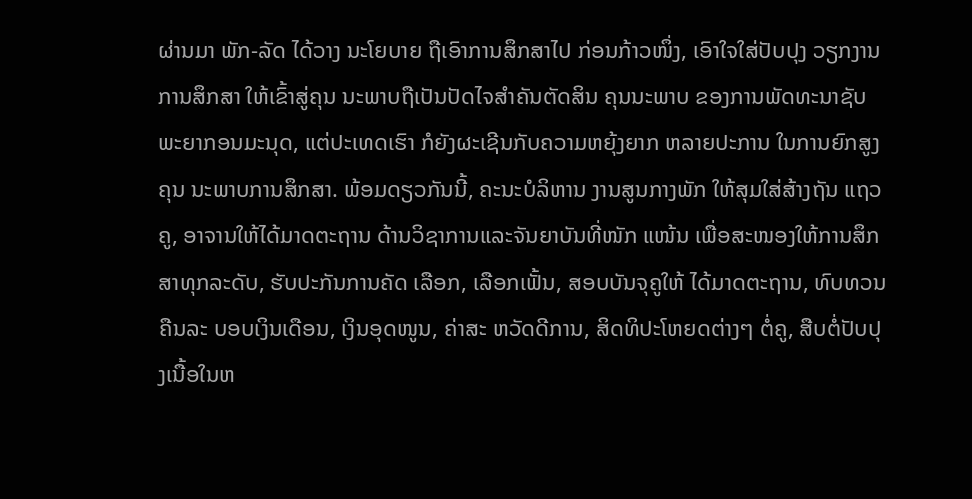ຜ່ານມາ ພັກ-ລັດ ໄດ້ວາງ ນະໂຍບາຍ ຖືເອົາການສຶກສາໄປ ກ່ອນກ້າວໜຶ່ງ, ເອົາໃຈໃສ່ປັບປຸງ ວຽກງານການສຶກສາ ໃຫ້ເຂົ້າສູ່ຄຸນ ນະພາບຖືເປັນປັດໄຈສໍາຄັນຕັດສິນ ຄຸນນະພາບ ຂອງການພັດທະນາຊັບ ພະຍາກອນມະນຸດ, ແຕ່ປະເທດເຮົາ ກໍຍັງຜະເຊີນກັບຄວາມຫຍຸ້ງຍາກ ຫລາຍປະການ ໃນການຍົກສູງຄຸນ ນະພາບການສຶກສາ. ພ້ອມດຽວກັນນີ້, ຄະນະບໍລິຫານ ງານສູນກາງພັກ ໃຫ້ສຸມໃສ່ສ້າງຖັນ ແຖວຄູ, ອາຈານໃຫ້ໄດ້ມາດຕະຖານ ດ້ານວິຊາການແລະຈັນຍາບັນທີ່ໜັກ ແໜ້ນ ເພື່ອສະໜອງໃຫ້ການສຶກ ສາທຸກລະດັບ, ຮັບປະກັນການຄັດ ເລືອກ, ເລືອກເຟັ້ນ, ສອບບັນຈຸຄູໃຫ້ ໄດ້ມາດຕະຖານ, ທົບທວນຄືນລະ ບອບເງິນເດືອນ, ເງິນອຸດໜູນ, ຄ່າສະ ຫວັດດີການ, ສິດທິປະໂຫຍດຕ່າງໆ ຕໍ່ຄູ, ສືບຕໍ່ປັບປຸງເນື້ອໃນຫ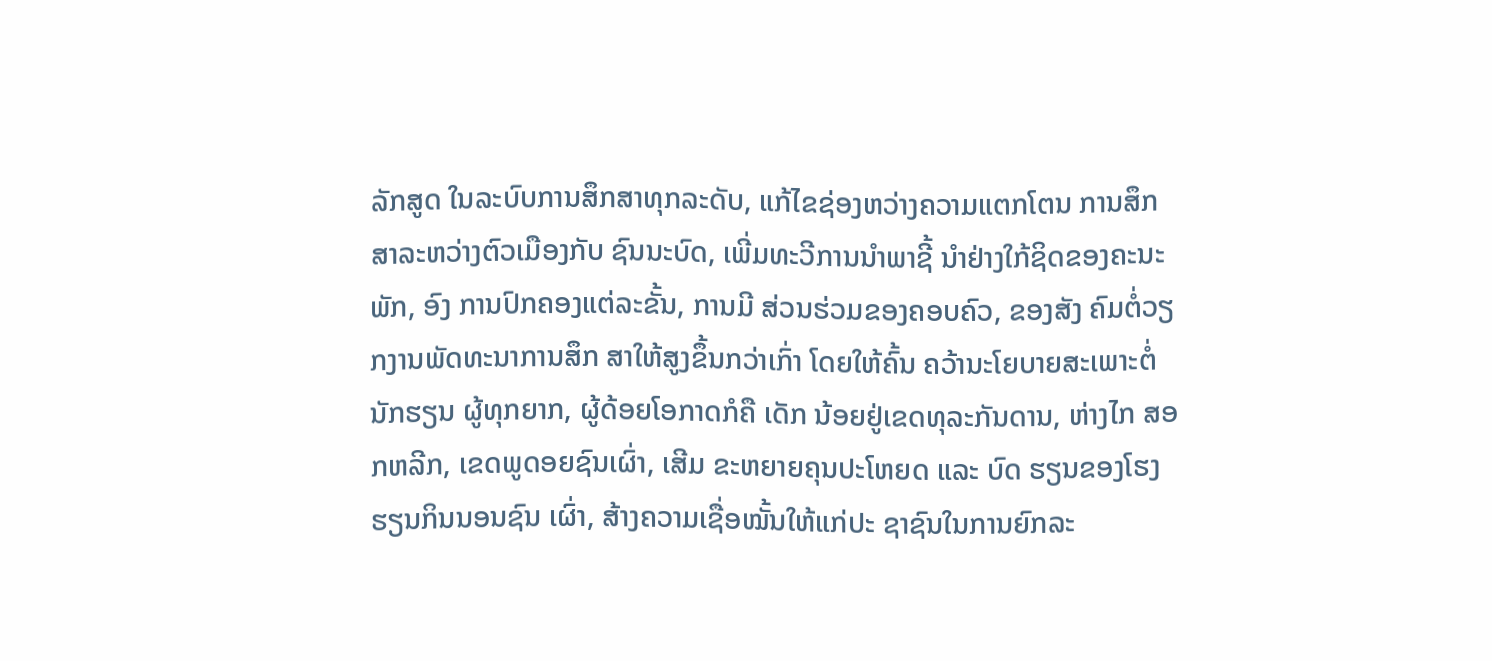ລັກສູດ ໃນລະບົບການສຶກສາທຸກລະດັບ, ແກ້ໄຂຊ່ອງຫວ່າງຄວາມແຕກໂຕນ ການສຶກສາລະຫວ່າງຕົວເມືອງກັບ ຊົນນະບົດ, ເພີ່ມທະວີການນໍາພາຊີ້ ນໍາຢ່າງໃກ້ຊິດຂອງຄະນະພັກ, ອົງ ການປົກຄອງແຕ່ລະຂັ້ນ, ການມີ ສ່ວນຮ່ວມຂອງຄອບຄົວ, ຂອງສັງ ຄົມຕໍ່ວຽກງານພັດທະນາການສຶກ ສາໃຫ້ສູງຂຶ້ນກວ່າເກົ່າ ໂດຍໃຫ້ຄົ້ນ ຄວ້ານະໂຍບາຍສະເພາະຕໍ່ນັກຮຽນ ຜູ້ທຸກຍາກ, ຜູ້ດ້ອຍໂອກາດກໍຄື ເດັກ ນ້ອຍຢູ່ເຂດທຸລະກັນດານ, ຫ່າງໄກ ສອກຫລີກ, ເຂດພູດອຍຊົນເຜົ່າ, ເສີມ ຂະຫຍາຍຄຸນປະໂຫຍດ ແລະ ບົດ ຮຽນຂອງໂຮງຮຽນກິນນອນຊົນ ເຜົ່າ, ສ້າງຄວາມເຊື່ອໝັ້ນໃຫ້ແກ່ປະ ຊາຊົນໃນການຍົກລະ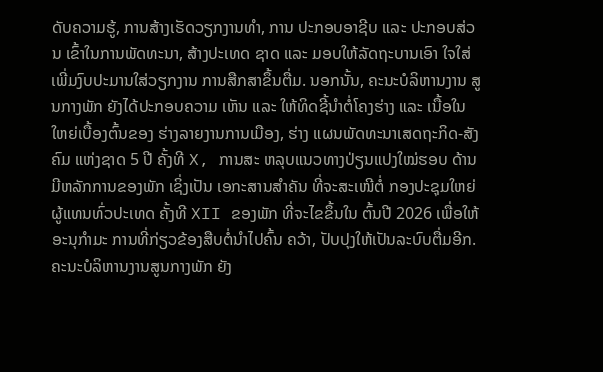ດັບຄວາມຮູ້, ການສ້າງເຮັດວຽກງານທໍາ, ການ ປະກອບອາຊີບ ແລະ ປະກອບສ່ວນ ເຂົ້າໃນການພັດທະນາ, ສ້າງປະເທດ ຊາດ ແລະ ມອບໃຫ້ລັດຖະບານເອົາ ໃຈໃສ່ ເພີ່ມງົບປະມານໃສ່ວຽກງານ ການສືກສາຂຶ້ນຕື່ມ. ນອກນັ້ນ, ຄະນະບໍລິຫານງານ ສູນກາງພັກ ຍັງໄດ້ປະກອບຄວາມ ເຫັນ ແລະ ໃຫ້ທິດຊີ້ນໍາຕໍ່ໂຄງຮ່າງ ແລະ ເນື້ອໃນໃຫຍ່ເບື້ອງຕົ້ນຂອງ ຮ່າງລາຍງານການເມືອງ, ຮ່າງ ແຜນພັດທະນາເສດຖະກິດ-ສັງຄົມ ແຫ່ງຊາດ 5 ປີ ຄັ້ງທີ X, ການສະ ຫລຸບແນວທາງປ່ຽນແປງໃໝ່ຮອບ ດ້ານມີຫລັກການຂອງພັກ ເຊິ່ງເປັນ ເອກະສານສໍາຄັນ ທີ່ຈະສະເໜີຕໍ່ ກອງປະຊຸມໃຫຍ່ຜູ້ແທນທົ່ວປະເທດ ຄັ້ງທີ XII ຂອງພັກ ທີ່ຈະໄຂຂຶ້ນໃນ ຕົ້ນປີ 2026 ເພື່ອໃຫ້ອະນຸກໍາມະ ການທີ່ກ່ຽວຂ້ອງສືບຕໍ່ນໍາໄປຄົ້ນ ຄວ້າ, ປັບປຸງໃຫ້ເປັນລະບົບຕື່ມອີກ. ຄະນະບໍລິຫານງານສູນກາງພັກ ຍັງ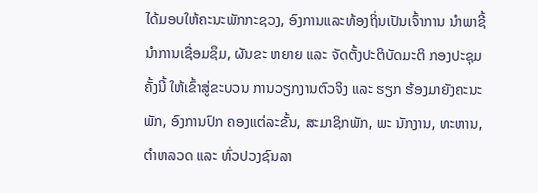ໄດ້ມອບໃຫ້ຄະນະພັກກະຊວງ, ອົງການແລະທ້ອງຖິ່ນເປັນເຈົ້າການ ນໍາພາຊີ້ນໍາການເຊື່ອມຊຶມ, ຜັນຂະ ຫຍາຍ ແລະ ຈັດຕັ້ງປະຕິບັດມະຕິ ກອງປະຊຸມຄັ້ງນີ້ ໃຫ້ເຂົ້າສູ່ຂະບວນ ການວຽກງານຕົວຈິງ ແລະ ຮຽກ ຮ້ອງມາຍັງຄະນະພັກ, ອົງການປົກ ຄອງແຕ່ລະຂັ້ນ, ສະມາຊິກພັກ, ພະ ນັກງານ, ທະຫານ, ຕໍາຫລວດ ແລະ ທົ່ວປວງຊົນລາ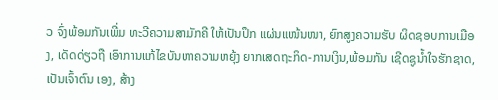ວ ຈົ່ງພ້ອມກັນເພີ່ມ ທະວີຄວາມສາມັກຄີ ໃຫ້ເປັນປຶກ ແຜ່ນແໜ້ນໜາ, ຍົກສູງຄວາມຮັບ ຜິດຊອບການເມືອງ, ເດັດດ່ຽວຖື ເອົາການແກ້ໄຂບັນຫາຄວາມຫຍຸ້ງ ຍາກເສດຖະກິດ-ການເງິນ,ພ້ອມກັນ ເຊີດຊູນໍ້າໃຈຮັກຊາດ, ເປັນເຈົ້າຕົນ ເອງ, ສ້າງ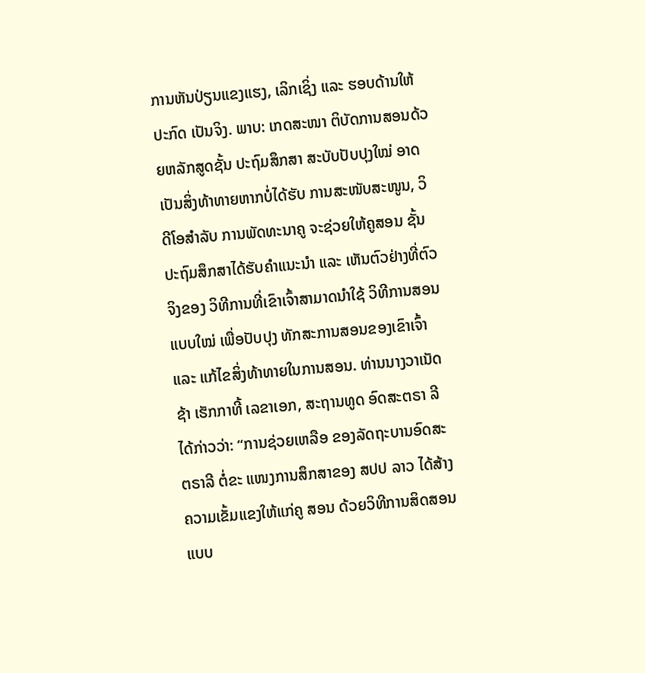ການຫັນປ່ຽນແຂງແຮງ, ເລິກເຊິ່ງ ແລະ ຮອບດ້ານໃຫ້ປະກົດ ເປັນຈິງ. ພາບ: ເກດສະໜາ ຕິບັດການສອນດ້ວຍຫລັກສູດຊັ້ນ ປະຖົມສຶກສາ ສະບັບປັບປຸງໃໝ່ ອາດເປັນສິ່ງທ້າທາຍຫາກບໍ່ໄດ້ຮັບ ການສະໜັບສະໜູນ, ວິດີໂອສຳລັບ ການພັດທະນາຄູ ຈະຊ່ວຍໃຫ້ຄູສອນ ຊັ້ນປະຖົມສຶກສາໄດ້ຮັບຄໍາແນະນໍາ ແລະ ເຫັນຕົວຢ່າງທີ່ຕົວຈິງຂອງ ວິທີການທີ່ເຂົາເຈົ້າສາມາດນໍາໃຊ້ ວິທີການສອນແບບໃໝ່ ເພື່ອປັບປຸງ ທັກສະການສອນຂອງເຂົາເຈົ້າ ແລະ ແກ້ໄຂສິ່ງທ້າທາຍໃນການສອນ. ທ່ານນາງວາເນັດຊ້າ ເຮັກກາທີ້ ເລຂາເອກ, ສະຖານທູດ ອົດສະຕຣາ ລີ ໄດ້ກ່າວວ່າ: “ການຊ່ວຍເຫລືອ ຂອງລັດຖະບານອົດສະຕຣາລີ ຕໍ່ຂະ ແໜງການສຶກສາຂອງ ສປປ ລາວ ໄດ້ສ້າງຄວາມເຂັ້ມແຂງໃຫ້ແກ່ຄູ ສອນ ດ້ວຍວິທີການສິດສອນແບບ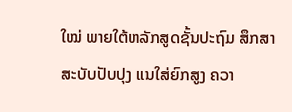ໃໝ່ ພາຍໃຕ້ຫລັກສູດຊັ້ນປະຖົມ ສຶກສາສະບັບປັບປຸງ ແນໃສ່ຍົກສູງ ຄວາ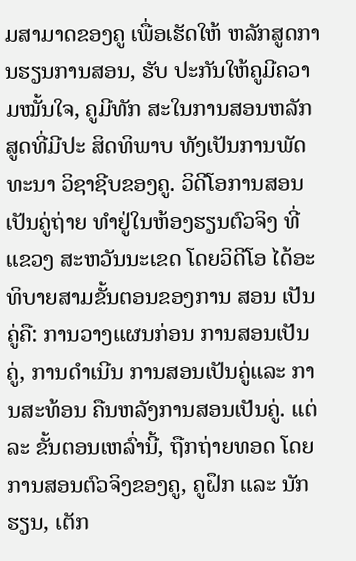ມສາມາດຂອງຄູ ເພື່ອເຮັດໃຫ້ ຫລັກສູດການຮຽນການສອນ, ຮັບ ປະກັນໃຫ້ຄູມີຄວາມໝັ້ນໃຈ, ຄູມີທັກ ສະໃນການສອນຫລັກສູດທີ່ມີປະ ສິດທິພາບ ທັງເປັນການພັດທະນາ ວິຊາຊີບຂອງຄູ. ວິດີໂອການສອນເປັນຄູ່ຖ່າຍ ທຳຢູ່ໃນຫ້ອງຮຽນຕົວຈິງ ທີ່ແຂວງ ສະຫວັນນະເຂດ ໂດຍວິດີໂອ ໄດ້ອະ ທິບາຍສາມຂັ້ນຕອນຂອງການ ສອນ ເປັນຄູ່ຄື: ການວາງແຜນກ່ອນ ການສອນເປັນຄູ່, ການດຳເນີນ ການສອນເປັນຄູ່ແລະ ການສະທ້ອນ ຄືນຫລັງການສອນເປັນຄູ່. ແຕ່ລະ ຂັ້ນຕອນເຫລົ່ານີ້, ຖືກຖ່າຍທອດ ໂດຍການສອນຕົວຈິງຂອງຄູ, ຄູຝຶກ ແລະ ນັກຮຽນ, ເຕັກ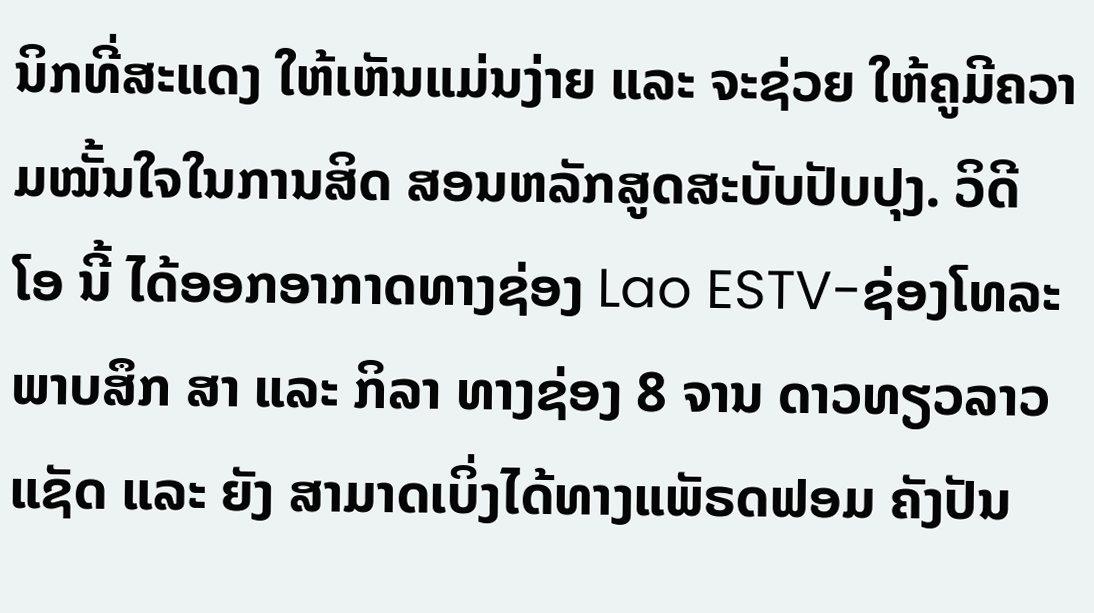ນິກທີ່ສະແດງ ໃຫ້ເຫັນແມ່ນງ່າຍ ແລະ ຈະຊ່ວຍ ໃຫ້ຄູມີຄວາມໝັ້ນໃຈໃນການສິດ ສອນຫລັກສູດສະບັບປັບປຸງ. ວິດີ ໂອ ນີ້ ໄດ້ອອກອາກາດທາງຊ່ອງ Lao ESTV-ຊ່ອງໂທລະພາບສຶກ ສາ ແລະ ກິລາ ທາງຊ່ອງ 8 ຈານ ດາວທຽວລາວແຊັດ ແລະ ຍັງ ສາມາດເບິ່ງໄດ້ທາງແພັຣດຟອມ ຄັງປັນ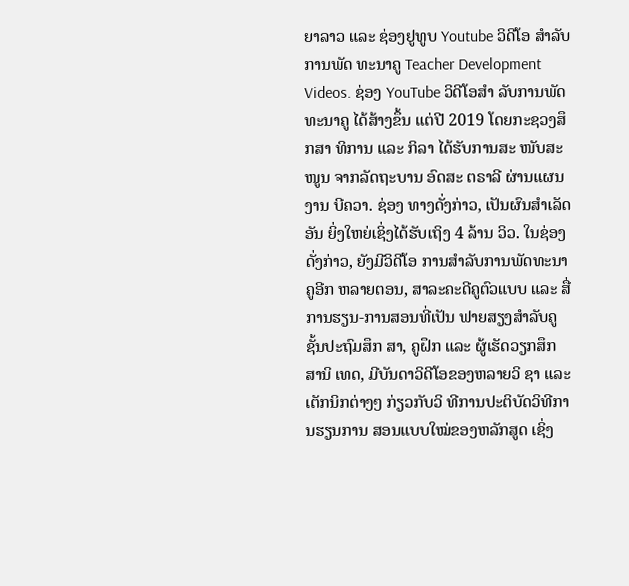ຍາລາວ ແລະ ຊ່ອງຢູທູບ Youtube ວິດີໂອ ສໍາລັບການພັດ ທະນາຄູ Teacher Development Videos. ຊ່ອງ YouTube ວິດີໂອສຳ ລັບການພັດທະນາຄູ ໄດ້ສ້າງຂຶ້ນ ແຕ່ປີ 2019 ໂດຍກະຊວງສຶກສາ ທິການ ແລະ ກິລາ ໄດ້ຮັບການສະ ໜັບສະໜູນ ຈາກລັດຖະບານ ອົດສະ ຕຣາລີ ຜ່ານແຜນງານ ບີຄວາ. ຊ່ອງ ທາງດັ່ງກ່າວ, ເປັນຜົນສໍາເລັດອັນ ຍິ່ງໃຫຍ່ເຊິ່ງໄດ້ຮັບເຖິງ 4 ລ້ານ ວິວ. ໃນຊ່ອງດັ່ງກ່າວ, ຍັງມີວິດີໂອ ການສຳລັບການພັດທະນາຄູອີກ ຫລາຍຕອນ, ສາລະຄະດີຄູຕົວແບບ ແລະ ສື່ການຮຽນ-ການສອນທີ່ເປັນ ຟາຍສຽງສຳລັບຄູຊັ້ນປະຖົມສຶກ ສາ, ຄູຝຶກ ແລະ ຜູ້ເຮັດວຽກສຶກສານິ ເທດ, ມີບັນດາວິດີໂອຂອງຫລາຍວິ ຊາ ແລະ ເຕັກນິກຕ່າງໆ ກ່ຽວກັບວິ ທີການປະຕິບັດວິທີການຮຽນການ ສອນແບບໃໝ່ຂອງຫລັກສູດ ເຊິ່ງ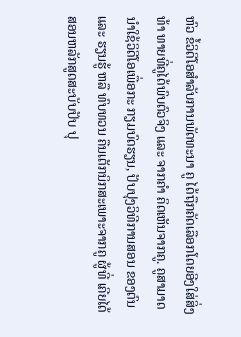ຫົວ ຂໍ້ວິດີໂອສຳລັບການພັດທະນາ ຄູ ໄດ້ຖືກຄັດເລືອກໂດຍອີງໃສ່ສິ່ງທ້າ ທາຍທີ່ຄູໄດ້ພົບຕົວຈິງ ແລະ ຈາກຄໍາ ຄິດເຫັນຈາກຄູ. ຄູສາມາດນໍາໃຊ້ວິດີໂອເພື່ອກະ ກຽມບົດຮຽນ, ປັບປຸງວິທີການສອນ ຂອງຕົນ ແລະ ຮຽນຮູ້ ຫລື ທົບທວນ ຄືນເຕັກນິກສະເພາະຈາກຄູ ຜູ້ທີ່ ເຄີຍໄດ້ສອນຫລັກສູດສະບັບປັບ ປຸ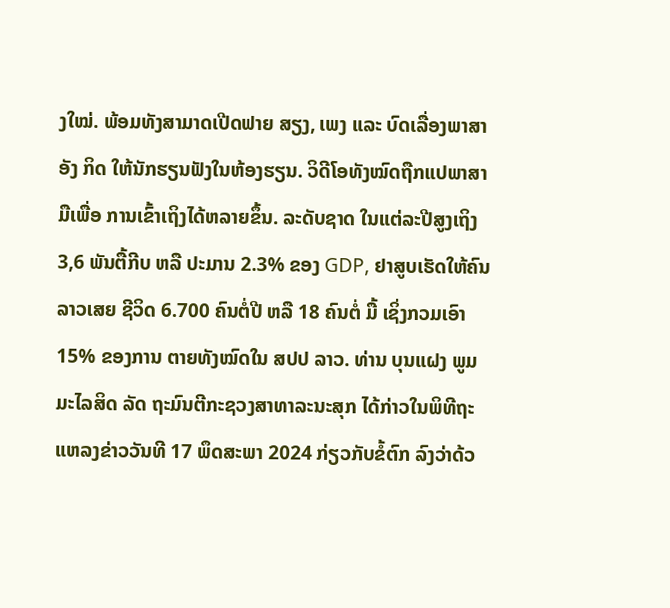ງໃໝ່. ພ້ອມທັງສາມາດເປີດຟາຍ ສຽງ, ເພງ ແລະ ບົດເລື່ອງພາສາອັງ ກິດ ໃຫ້ນັກຮຽນຟັງໃນຫ້ອງຮຽນ. ວິດີໂອທັງໝົດຖືກແປພາສາມືເພື່ອ ການເຂົ້າເຖິງໄດ້ຫລາຍຂຶ້ນ. ລະດັບຊາດ ໃນແຕ່ລະປີສູງເຖິງ 3,6 ພັນຕື້ກີບ ຫລື ປະມານ 2.3% ຂອງ GDP, ຢາສູບເຮັດໃຫ້ຄົນລາວເສຍ ຊີວິດ 6.700 ຄົນຕໍ່ປີ ຫລື 18 ຄົນຕໍ່ ມື້ ເຊິ່ງກວມເອົາ 15% ຂອງການ ຕາຍທັງໝົດໃນ ສປປ ລາວ. ທ່ານ ບຸນແຝງ ພູມມະໄລສິດ ລັດ ຖະມົນຕີກະຊວງສາທາລະນະສຸກ ໄດ້ກ່າວໃນພິທີຖະແຫລງຂ່າວວັນທີ 17 ພຶດສະພາ 2024 ກ່ຽວກັບຂໍ້ຕົກ ລົງວ່າດ້ວ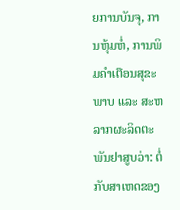ຍການບັນຈຸ, ການຫຸ້ມຫໍ່, ການພິມຄຳເຕືອນສຸຂະພາບ ແລະ ສະຫລາກຜະລິດຕະພັນຢາສູບວ່າ: ຕໍ່ກັບສາເຫດຂອງ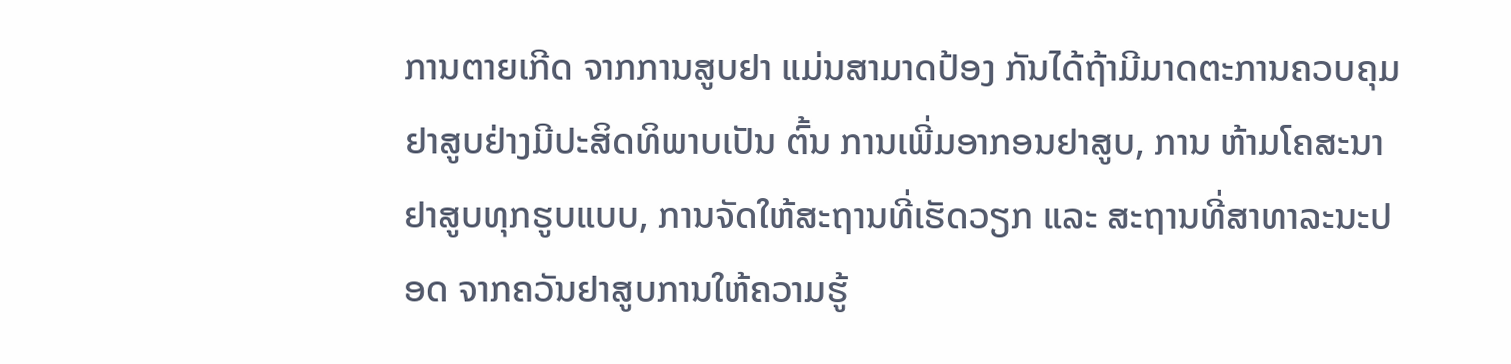ການຕາຍເກີດ ຈາກການສູບຢາ ແມ່ນສາມາດປ້ອງ ກັນໄດ້ຖ້າມີມາດຕະການຄວບຄຸມ ຢາສູບຢ່າງມີປະສິດທິພາບເປັນ ຕົ້ນ ການເພີ່ມອາກອນຢາສູບ, ການ ຫ້າມໂຄສະນາຢາສູບທຸກຮູບແບບ, ການຈັດໃຫ້ສະຖານທີ່ເຮັດວຽກ ແລະ ສະຖານທີ່ສາທາລະນະປອດ ຈາກຄວັນຢາສູບການໃຫ້ຄວາມຮູ້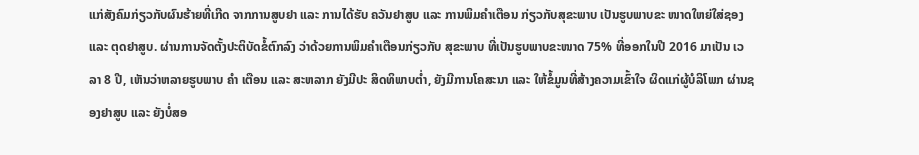ແກ່ສັງຄົມກ່ຽວກັບຜົນຮ້າຍທີ່ເກີດ ຈາກການສູບຢາ ແລະ ການໄດ້ຮັບ ຄວັນຢາສູບ ແລະ ການພິມຄໍາເຕືອນ ກ່ຽວກັບສຸຂະພາບ ເປັນຮູບພາບຂະ ໜາດໃຫຍ່ໃສ່ຊອງ ແລະ ຕຸດຢາສູບ. ຜ່ານການຈັດຕັ້ງປະຕິບັດຂໍ້ຕົກລົງ ວ່າດ້ວຍການພິມຄໍາເຕືອນກ່ຽວກັບ ສຸຂະພາບ ທີ່ເປັນຮູບພາບຂະໜາດ 75% ທີ່ອອກໃນປີ 2016 ມາເປັນ ເວລາ 8 ປີ, ເຫັນວ່າຫລາຍຮູບພາບ ຄໍາ ເຕືອນ ແລະ ສະຫລາກ ຍັງມີປະ ສິດທິພາບຕໍ່າ, ຍັງມີການໂຄສະນາ ແລະ ໃຫ້ຂໍ້ມູນທີ່ສ້າງຄວາມເຂົ້າໃຈ ຜິດແກ່ຜູ້ບໍລິໂພກ ຜ່ານຊອງຢາສູບ ແລະ ຍັງບໍ່ສອ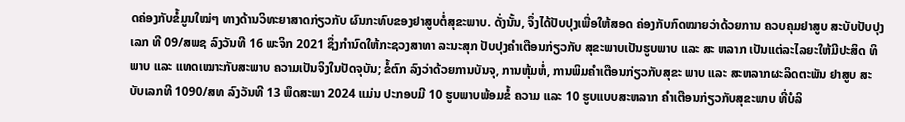ດຄ່ອງກັບຂໍ້ມູນໃໝ່ໆ ທາງດ້ານວິທະຍາສາດກ່ຽວກັບ ຜົນກະທົບຂອງຢາສູບຕໍ່ສຸຂະພາບ. ດັ່ງນັ້ນ, ຈຶ່ງໄດ້ປັບປຸງເພື່ອໃຫ້ສອດ ຄ່ອງກັບກົດໝາຍວ່າດ້ວຍການ ຄວບຄຸມຢາສູບ ສະບັບປັບປຸງເລກ ທີ 09/ສພຊ ລົງວັນທີ 16 ພະຈິກ 2021 ຊຶ່ງກໍານົດໃຫ້ກະຊວງສາທາ ລະນະສຸກ ປັບປຸງຄໍາເຕືອນກ່ຽວກັບ ສຸຂະພາບເປັນຮູບພາບ ແລະ ສະ ຫລາກ ເປັນແຕ່ລະໄລຍະໃຫ້ມີປະສິດ ທິພາບ ແລະ ແທດເໝາະກັບສະພາບ ຄວາມເປັນຈິງໃນປັດຈຸບັນ; ຂໍ້ຕົກ ລົງວ່າດ້ວຍການບັນຈຸ, ການຫຸ້ມຫໍ່, ການພິມຄໍາເຕືອນກ່ຽວກັບສຸຂະ ພາບ ແລະ ສະຫລາກຜະລິດຕະພັນ ຢາສູບ ສະບັບເລກທີ 1090/ສທ ລົງວັນທີ 13 ພຶດສະພາ 2024 ແມ່ນ ປະກອບມີ 10 ຮູບພາບພ້ອມຂໍ້ ຄວາມ ແລະ 10 ຮູບແບບສະຫລາກ ຄໍາເຕືອນກ່ຽວກັບສຸຂະພາບ ທີ່ບໍລິ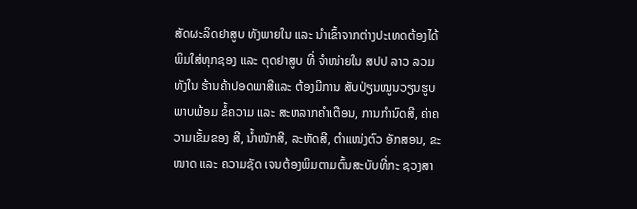ສັດຜະລິດຢາສູບ ທັງພາຍໃນ ແລະ ນຳເຂົ້າຈາກຕ່າງປະເທດຕ້ອງໄດ້ ພິມໃສ່ທຸກຊອງ ແລະ ຕຸດຢາສູບ ທີ່ ຈໍາໜ່າຍໃນ ສປປ ລາວ ລວມທັງໃນ ຮ້ານຄ້າປອດພາສີແລະ ຕ້ອງມີການ ສັບປ່ຽນໝູນວຽນຮູບພາບພ້ອມ ຂໍ້ຄວາມ ແລະ ສະຫລາກຄໍາເຕືອນ, ການກໍານົດສີ, ຄ່າຄວາມເຂັ້ມຂອງ ສີ, ນໍ້າໜັກສີ, ລະຫັດສີ, ຕໍາແໜ່ງຕົວ ອັກສອນ, ຂະໜາດ ແລະ ຄວາມຊັດ ເຈນຕ້ອງພິມຕາມຕົ້ນສະບັບທີ່ກະ ຊວງສາ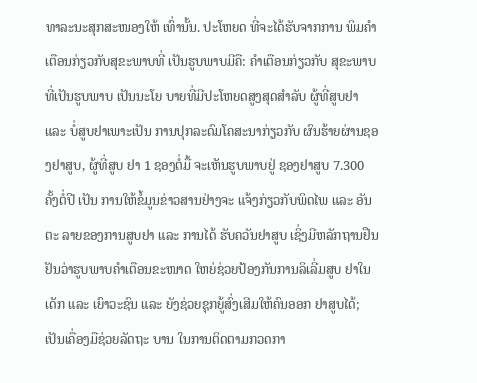ທາລະນະສຸກສະໜອງໃຫ້ ເທົ່ານັ້ນ. ປະໂຫຍດ ທີ່ຈະໄດ້ຮັບຈາກການ ພິມຄຳເຕືອນກ່ຽວກັບສຸຂະພາບທີ່ ເປັນຮູບພາບມີຄື: ຄຳເຕືອນກ່ຽວກັບ ສຸຂະພາບທີ່ເປັນຮູບພາບ ເປັນນະໂຍ ບາຍທີ່ມີປະໂຫຍດສູງສຸດສຳລັບ ຜູ້ທີ່ສູບຢາ ແລະ ບໍ່ສູບຢາເພາະເປັນ ການປຸກລະດົມໂຄສະນາກ່ຽວກັບ ຜົນຮ້າຍຜ່ານຊອງຢາສູບ, ຜູ້ທີ່ສູບ ຢາ 1 ຊອງຕໍ່ມື້ ຈະເຫັນຮູບພາບຢູ່ ຊອງຢາສູບ 7.300 ຄັ້ງຕໍ່ປີ ເປັນ ການໃຫ້ຂໍ້ມູນຂ່າວສານຢ່າງຈະ ແຈ້ງກ່ຽວກັບພິດໄພ ແລະ ອັນຕະ ລາຍຂອງການສູບຢາ ແລະ ການໄດ້ ຮັບຄວັນຢາສູບ ເຊິ່ງມີຫລັກຖານຢືນ ຢັນວ່າຮູບພາບຄໍາເຕືອນຂະໜາດ ໃຫຍ່ຊ່ວຍປ້ອງກັນການລິເລີ່ມສູບ ຢາໃນເດັກ ແລະ ເຍົາວະຊົນ ແລະ ຍັງຊ່ວຍຊຸກຍູ້ສົ່ງເສີມໃຫ້ຄົນອອກ ຢາສູບໄດ້; ເປັນເຄື່ອງມືຊ່ວຍລັດຖະ ບານ ໃນການຕິດຕາມກວດກາ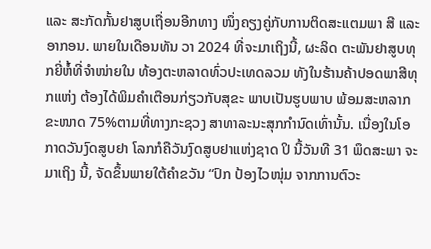ແລະ ສະກັດກັ້ນຢາສູບເຖື່ອນອີກທາງ ໜຶ່ງຄຽງຄູ່ກັບການຕິດສະແຕມພາ ສີ ແລະ ອາກອນ. ພາຍໃນເດືອນທັນ ວາ 2024 ທີ່ຈະມາເຖິງນີ້, ຜະລິດ ຕະພັນຢາສູບທຸກຍີ່ຫໍ້ທີ່ຈໍາໜ່າຍໃນ ທ້ອງຕະຫລາດທົ່ວປະເທດລວມ ທັງໃນຮ້ານຄ້າປອດພາສີທຸກແຫ່ງ ຕ້ອງໄດ້ພິມຄຳເຕືອນກ່ຽວກັບສຸຂະ ພາບເປັນຮູບພາບ ພ້ອມສະຫລາກ ຂະໜາດ 75%ຕາມທີ່ທາງກະຊວງ ສາທາລະນະສຸກກຳນົດເທົ່ານັ້ນ. ເນື່ອງໃນໂອກາດວັນງົດສູບຢາ ໂລກກໍຄືວັນງົດສູບຢາແຫ່ງຊາດ ປິ ນີ້ວັນທີ 31 ພຶດສະພາ ຈະມາເຖິງ ນີ້, ຈັດຂຶ້ນພາຍໃຕ້ຄໍາຂວັນ “ປົກ ປ້ອງໄວໜຸ່ມ ຈາກການຕົວະ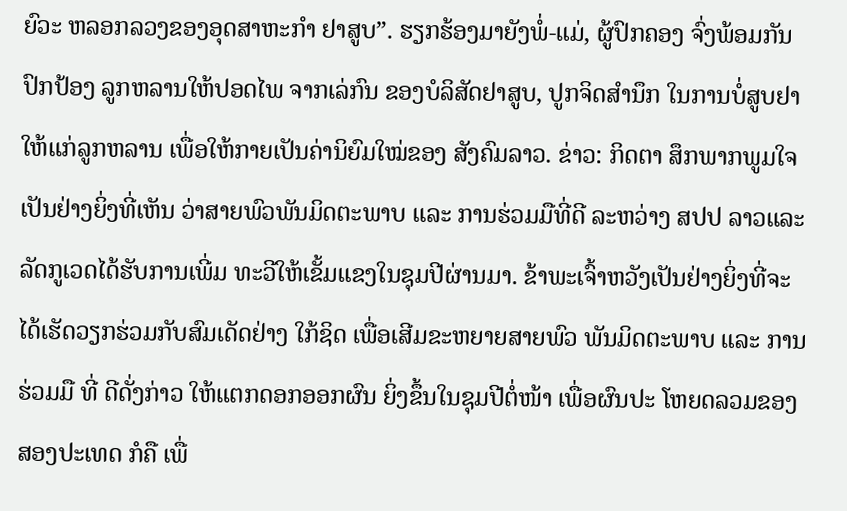ຍົວະ ຫລອກລວງຂອງອຸດສາຫະກຳ ຢາສູບ”. ຮຽກຮ້ອງມາຍັງພໍ່-ແມ່, ຜູ້ປົກຄອງ ຈົ່ງພ້ອມກັນປົກປ້ອງ ລູກຫລານໃຫ້ປອດໄພ ຈາກເລ່ກົນ ຂອງບໍລິສັດຢາສູບ, ປູກຈິດສຳນຶກ ໃນການບໍ່ສູບຢາໃຫ້ແກ່ລູກຫລານ ເພື່ອໃຫ້ກາຍເປັນຄ່ານິຍົມໃໝ່ຂອງ ສັງຄົມລາວ. ຂ່າວ: ກິດຕາ ສຶກພາກພູມໃຈເປັນຢ່າງຍິ່ງທີ່ເຫັນ ວ່າສາຍພົວພັນມິດຕະພາບ ແລະ ການຮ່ວມມືທີ່ດີ ລະຫວ່າງ ສປປ ລາວແລະລັດກູເວດໄດ້ຮັບການເພີ່ມ ທະວີໃຫ້ເຂັ້ມແຂງໃນຊຸມປີຜ່ານມາ. ຂ້າພະເຈົ້າຫວັງເປັນຢ່າງຍິ່ງທີ່ຈະ ໄດ້ເຮັດວຽກຮ່ວມກັບສົມເດັດຢ່າງ ໃກ້ຊິດ ເພື່ອເສີມຂະຫຍາຍສາຍພົວ ພັນມິດຕະພາບ ແລະ ການຮ່ວມມື ທີ່ ດີດັ່ງກ່າວ ໃຫ້ແຕກດອກອອກຜົນ ຍິ່ງຂຶ້ນໃນຊຸມປີຕໍ່ໜ້າ ເພື່ອຜົນປະ ໂຫຍດລວມຂອງສອງປະເທດ ກໍຄື ເພື່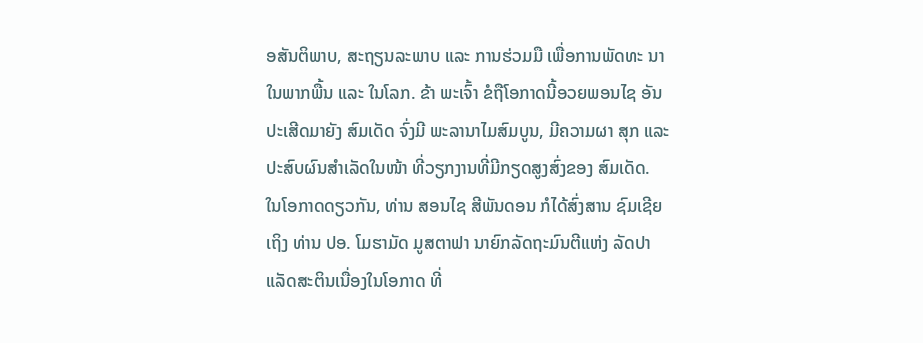ອສັນຕິພາບ, ສະຖຽນລະພາບ ແລະ ການຮ່ວມມື ເພື່ອການພັດທະ ນາໃນພາກພື້ນ ແລະ ໃນໂລກ. ຂ້າ ພະເຈົ້າ ຂໍຖືໂອກາດນີ້ອວຍພອນໄຊ ອັນປະເສີດມາຍັງ ສົມເດັດ ຈົ່ງມີ ພະລານາໄມສົມບູນ, ມີຄວາມຜາ ສຸກ ແລະ ປະສົບຜົນສຳເລັດໃນໜ້າ ທີ່ວຽກງານທີ່ມີກຽດສູງສົ່ງຂອງ ສົມເດັດ. ໃນໂອກາດດຽວກັນ, ທ່ານ ສອນໄຊ ສີພັນດອນ ກໍໄດ້ສົ່ງສານ ຊົມເຊີຍເຖິງ ທ່ານ ປອ. ໂມຮາມັດ ມູສຕາຟາ ນາຍົກລັດຖະມົນຕີແຫ່ງ ລັດປາແລັດສະຕິນເນື່ອງໃນໂອກາດ ທີ່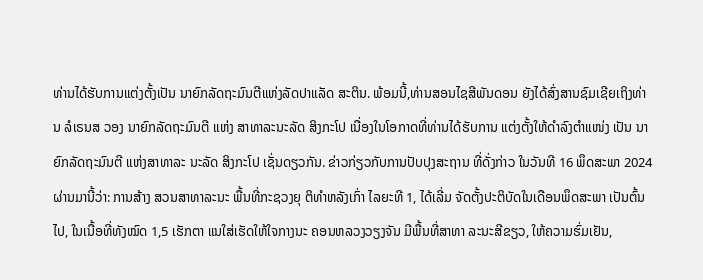ທ່ານໄດ້ຮັບການແຕ່ງຕັ້ງເປັນ ນາຍົກລັດຖະມົນຕີແຫ່ງລັດປາແລັດ ສະຕິນ. ພ້ອມນີ້,ທ່ານສອນໄຊສີພັນດອນ ຍັງໄດ້ສົ່ງສານຊົມເຊີຍເຖິງທ່ານ ລໍເຣນສ ວອງ ນາຍົກລັດຖະມົນຕີ ແຫ່ງ ສາທາລະນະລັດ ສິງກະໂປ ເນື່ອງໃນໂອກາດທີ່ທ່ານໄດ້ຮັບການ ແຕ່ງຕັ້ງໃຫ້ດຳລົງຕຳແໜ່ງ ເປັນ ນາຍົກລັດຖະມົນຕີ ແຫ່ງສາທາລະ ນະລັດ ສິງກະໂປ ເຊັ່ນດຽວກັນ. ຂ່າວກ່ຽວກັບການປັບປຸງສະຖານ ທີ່ດັ່ງກ່າວ ໃນວັນທີ 16 ພຶດສະພາ 2024 ຜ່ານມານີ້ວ່າ: ການສ້າງ ສວນສາທາລະນະ ພື້ນທີ່ກະຊວງຍຸ ຕິທໍາຫລັງເກົ່າ ໄລຍະທີ 1, ໄດ້ເລີ່ມ ຈັດຕັ້ງປະຕິບັດໃນເດືອນພຶດສະພາ ເປັນຕົ້ນໄປ, ໃນເນື້ອທີ່ທັງໝົດ 1,5 ເຮັກຕາ ແນໃສ່ເຮັດໃຫ້ໃຈກາງນະ ຄອນຫລວງວຽງຈັນ ມີພື້ນທີ່ສາທາ ລະນະສີຂຽວ, ໃຫ້ຄວາມຮົ່ມເຢັນ,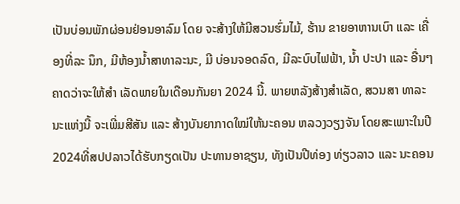ເປັນບ່ອນພັກຜ່ອນຢ່ອນອາລົມ ໂດຍ ຈະສ້າງໃຫ້ມີສວນຮົ່ມໄມ້, ຮ້ານ ຂາຍອາຫານເບົາ ແລະ ເຄື່ອງທີ່ລະ ນຶກ, ມີຫ້ອງນໍ້າສາທາລະນະ, ມີ ບ່ອນຈອດລົດ, ມີລະບົບໄຟຟ້າ, ນໍ້າ ປະປາ ແລະ ອື່ນໆ ຄາດວ່າຈະໃຫ້ສໍາ ເລັດພາຍໃນເດືອນກັນຍາ 2024 ນີ້. ພາຍຫລັງສ້າງສໍາເລັດ, ສວນສາ ທາລະນະແຫ່ງນີ້ ຈະເພີ່ມສີສັນ ແລະ ສ້າງບັນຍາກາດໃໝ່ໃຫ້ນະຄອນ ຫລວງວຽງຈັນ ໂດຍສະເພາະໃນປີ 2024ທີ່ສປປລາວໄດ້ຮັບກຽດເປັນ ປະທານອາຊຽນ, ທັງເປັນປີທ່ອງ ທ່ຽວລາວ ແລະ ນະຄອນ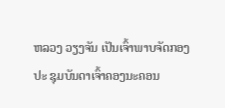ຫລວງ ວຽງຈັນ ເປັນເຈົ້າພາບຈັດກອງປະ ຊຸມບັນດາເຈົ້າຄອງນະຄອນ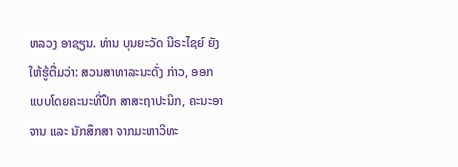ຫລວງ ອາຊຽນ. ທ່ານ ບຸນຍະວັດ ນີຣະໄຊຍ໌ ຍັງ ໃຫ້ຮູ້ຕື່ມວ່າ: ສວນສາທາລະນະດັ່ງ ກ່າວ, ອອກແບບໂດຍຄະນະທີ່ປຶກ ສາສະຖາປະນິກ, ຄະນະອາຈານ ແລະ ນັກສຶກສາ ຈາກມະຫາວິທະ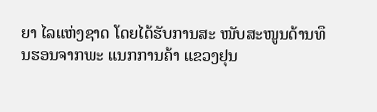ຍາ ໄລແຫ່ງຊາດ ໂດຍໄດ້ຮັບການສະ ໜັບສະໜູນດ້ານທຶນຮອນຈາກພະ ແນກການຄ້າ ແຂວງຢຸນ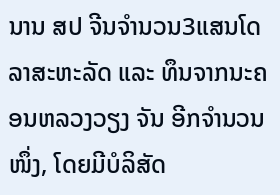ນານ ສປ ຈີນຈໍານວນ3ແສນໂດລາສະຫະລັດ ແລະ ທຶນຈາກນະຄອນຫລວງວຽງ ຈັນ ອີກຈໍານວນໜຶ່ງ, ໂດຍມີບໍລິສັດ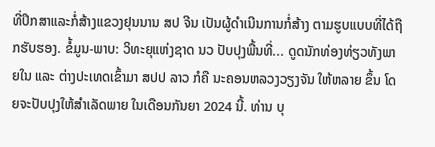ທີ່ປຶກສາແລະກໍ່ສ້າງແຂວງຢຸນນານ ສປ ຈີນ ເປັນຜູ້ດໍາເນີນການກໍ່ສ້າງ ຕາມຮູບແບບທີ່ໄດ້ຖືກຮັບຮອງ. ຂໍ້ມູນ-ພາບ: ວິທະຍຸແຫ່ງຊາດ ນວ ປັບປຸງພື້ນທີ່... ດູດນັກທ່ອງທ່ຽວທັງພາຍໃນ ແລະ ຕ່າງປະເທດເຂົ້າມາ ສປປ ລາວ ກໍຄື ນະຄອນຫລວງວຽງຈັນ ໃຫ້ຫລາຍ ຂຶ້ນ ໂດຍຈະປັບປຸງໃຫ້ສໍາເລັດພາຍ ໃນເດືອນກັນຍາ 2024 ນີ້. ທ່ານ ບຸ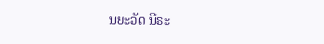ນຍະວັດ ນີຣະ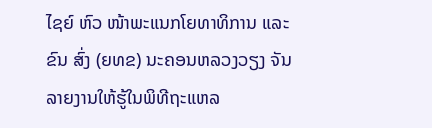ໄຊຍ໌ ຫົວ ໜ້າພະແນກໂຍທາທິການ ແລະ ຂົນ ສົ່ງ (ຍທຂ) ນະຄອນຫລວງວຽງ ຈັນ ລາຍງານໃຫ້ຮູ້ໃນພິທີຖະແຫລ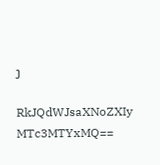ງ

RkJQdWJsaXNoZXIy MTc3MTYxMQ==